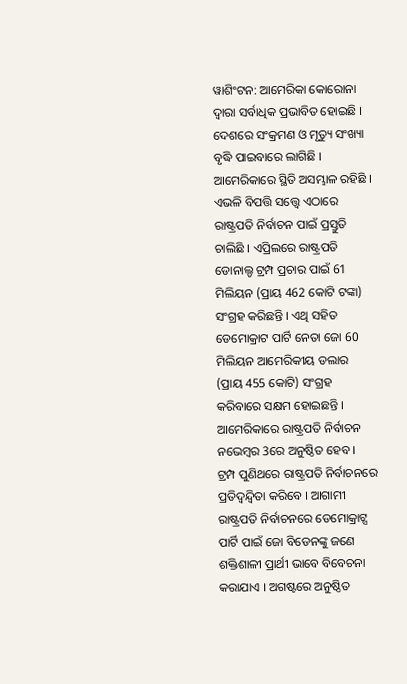ୱାଶିଂଟନ: ଆମେରିକା କୋରୋନା ଦ୍ବାରା ସର୍ବାଧିକ ପ୍ରଭାବିତ ହୋଇଛି । ଦେଶରେ ସଂକ୍ରମଣ ଓ ମୃତ୍ୟୁ ସଂଖ୍ୟା ବୃଦ୍ଧି ପାଇବାରେ ଲାଗିଛି । ଆମେରିକାରେ ସ୍ଥିତି ଅସମ୍ଭାଳ ରହିଛି । ଏଭଳି ବିପତ୍ତି ସତ୍ତ୍ବେ ଏଠାରେ ରାଷ୍ଟ୍ରପତି ନିର୍ବାଚନ ପାଇଁ ପ୍ରସ୍ତୁତି ଚାଲିଛି । ଏପ୍ରିଲରେ ରାଷ୍ଟ୍ରପତି ଡୋନାଲ୍ଡ ଟ୍ରମ୍ପ ପ୍ରଚାର ପାଇଁ 61 ମିଲିୟନ (ପ୍ରାୟ 462 କୋଟି ଟଙ୍କା) ସଂଗ୍ରହ କରିଛନ୍ତି । ଏଥି ସହିତ ଡେମୋକ୍ରାଟ ପାର୍ଟି ନେତା ଜୋ 60 ମିଲିୟନ ଆମେରିକୀୟ ଡଲାର (ପ୍ରାୟ 455 କୋଟି) ସଂଗ୍ରହ କରିବାରେ ସକ୍ଷମ ହୋଇଛନ୍ତି । ଆମେରିକାରେ ରାଷ୍ଟ୍ରପତି ନିର୍ବାଚନ ନଭେମ୍ବର 3ରେ ଅନୁଷ୍ଠିତ ହେବ ।
ଟ୍ରମ୍ପ ପୁଣିଥରେ ରାଷ୍ଟ୍ରପତି ନିର୍ବାଚନରେ ପ୍ରତିଦ୍ବନ୍ଦ୍ବିତା କରିବେ । ଆଗାମୀ ରାଷ୍ଟ୍ରପତି ନିର୍ବାଚନରେ ଡେମୋକ୍ରାଟ୍ସ ପାର୍ଟି ପାଇଁ ଜୋ ବିଡେନଙ୍କୁ ଜଣେ ଶକ୍ତିଶାଳୀ ପ୍ରାର୍ଥୀ ଭାବେ ବିବେଚନା କରାଯାଏ । ଅଗଷ୍ଟରେ ଅନୁଷ୍ଠିତ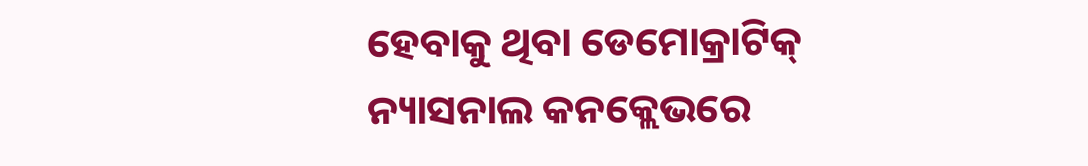ହେବାକୁ ଥିବା ଡେମୋକ୍ରାଟିକ୍ ନ୍ୟାସନାଲ କନକ୍ଲେଭରେ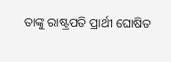ତାଙ୍କୁ ରାଷ୍ଟ୍ରପତି ପ୍ରାର୍ଥୀ ଘୋଷିତ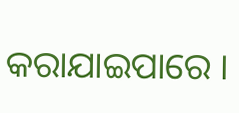କରାଯାଇପାରେ ।